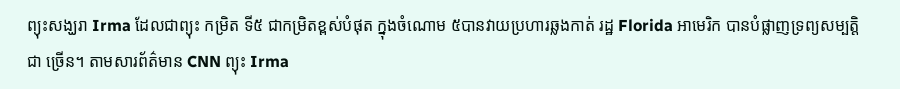ព្យុះសង្ឃរា Irma ដែលជាព្យុះ កម្រិត ទី៥ ជាកម្រិតខ្ពស់បំផុត ក្នុងចំណោម ៥បានវាយប្រហារឆ្លងកាត់ រដ្ឋ Florida អាមេរិក បានបំផ្លាញទ្រព្យសម្បត្តិជា ច្រើន។ តាមសារព័ត៌មាន CNN ព្យុះ Irma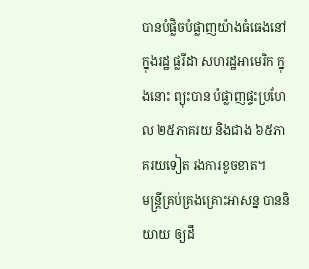បានបំផ្លិចបំផ្លាញយ៉ាងធំធេងនៅក្នុងរដ្ឋ ផ្លរីដា សហរដ្ឋអាមេរិក ក្នុងនោះ ព្យុះបាន បំផ្លាញផ្ទះប្រហែល ២៥ភាគរយ និងជាង ៦៥ភាគរយទៀត រងការខូចខាត។
មន្ត្រីគ្រប់គ្រងគ្រោះអាសន្ន បាននិយាយ ឲ្យដឹ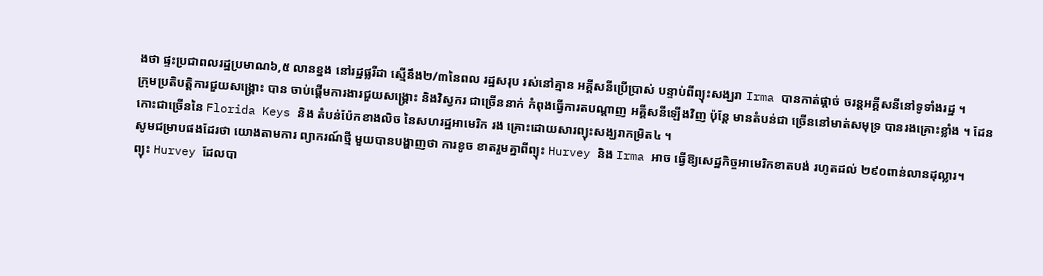ងថា ផ្ទះប្រជាពលរដ្ឋប្រមាណ៦,៥ លានខ្នង នៅរដ្ឋផ្លរីដា ស្មើនឹង២/៣នៃពល រដ្ឋសរុប រស់នៅគ្មាន អគ្គីសនីប្រើប្រាស់ បន្ទាប់ពីព្យុះសង្ឃរា Irma បានកាត់ផ្តាច់ ចរន្តអគ្គីសនីនៅទូទាំងរដ្ឋ ។
ក្រុមប្រតិបត្តិការជួយសង្គ្រោះ បាន ចាប់ផ្តើមការងារជួយសង្គ្រោះ និងវិស្វករ ជាច្រើននាក់ កំពុងធ្វើការតបណ្តាញ អគ្គីសនីឡើងវិញ ប៉ុន្តែ មានតំបន់ជា ច្រើននៅមាត់សមុទ្រ បានរងគ្រោះខ្លាំង ។ ដែនកោះជាច្រើននៃ Florida Keys និង តំបន់ប៉ែកខាងលិច នៃសហរដ្ឋអាមេរិក រង គ្រោះដោយសារព្យុះសង្ឃរាកម្រិត៤ ។
សូមជម្រាបផងដែរថា យោងតាមការ ព្យាករណ៍ថ្មី មួយបានបង្ហាញថា ការខូច ខាតរួមគ្នាពីព្យុះ Hurvey និង Irma អាច ធ្វើឱ្យសេដ្ឋកិច្ចអាមេរិកខាតបង់ រហូតដល់ ២៩០ពាន់លានដុល្លារ។
ព្យុះ Hurvey ដែលបា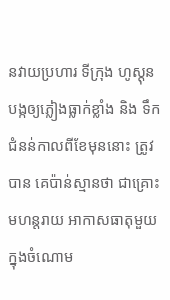នវាយប្រហារ ទីក្រុង ហូស្តុនបង្កឲ្យភ្លៀងធ្លាក់ខ្លាំង និង ទឹកជំនន់កាលពីខែមុននោះ ត្រូវបាន គេប៉ាន់ស្មានថា ជាគ្រោះមហន្តរាយ អាកាសធាតុមួយ ក្នុងចំណោម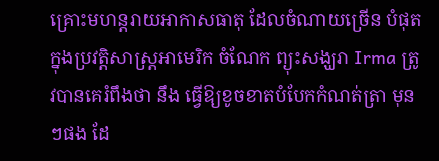គ្រោះមហន្តរាយអាកាសធាតុ ដែលចំណាយច្រើន បំផុត ក្នុងប្រវតិ្តសាស្ត្រអាមេរិក ចំណែក ព្យុះសង្ឃរា Irma ត្រូវបានគេរំពឹងថា នឹង ធ្វើឱ្យខូចខាតបំបែកកំណត់ត្រា មុនៗផង ដែ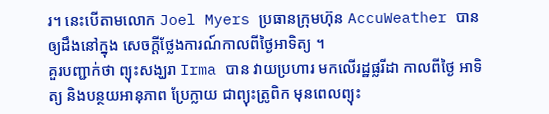រ។ នេះបើតាមលោក Joel Myers ប្រធានក្រុមហ៊ុន AccuWeather បាន ឲ្យដឹងនៅក្នុង សេចក្តីថ្លែងការណ៍កាលពីថ្ងៃអាទិត្យ ។
គួរបញ្ជាក់ថា ព្យុះសង្ឃរា Irma បាន វាយប្រហារ មកលើរដ្ឋផ្លរីដា កាលពីថ្ងៃ អាទិត្យ និងបន្ថយអានុភាព ប្រែក្លាយ ជាព្យុះត្រូពិក មុនពេលព្យុះ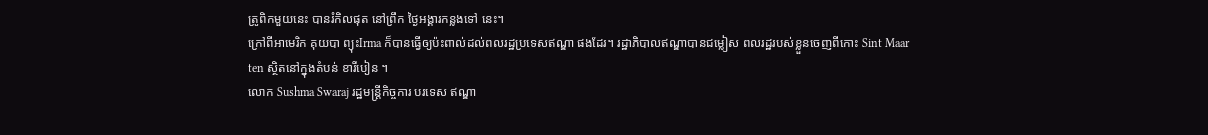ត្រូពិកមួយនេះ បានរំកិលផុត នៅព្រឹក ថ្ងៃអង្គារកន្លងទៅ នេះ។
ក្រៅពីអាមេរិក គុយបា ព្យុះIrma ក៏បានធ្វើឲ្យប៉ះពាល់ដល់ពលរដ្ឋប្រទេសឥណ្ឌា ផងដែរ។ រដ្ឋាភិបាលឥណ្ឌាបានជម្លៀស ពលរដ្ឋរបស់ខ្លួនចេញពីកោះ Sint Maar ten ស្ថិតនៅក្នុងតំបន់ ខារីបៀន ។
លោក Sushma Swaraj រដ្ឋមន្ត្រីកិច្ចការ បរទេស ឥណ្ឌា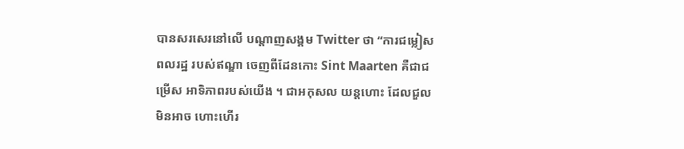បានសរសេរនៅលើ បណ្តាញសង្គម Twitter ថា “ការជម្លៀស ពលរដ្ឋ របស់ឥណ្ឌា ចេញពីដែនកោះ Sint Maarten គឺជាជម្រើស អាទិភាពរបស់យើង ។ ជាអកុសល យន្តហោះ ដែលជួលមិនអាច ហោះហើរ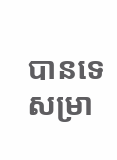បានទេសម្រា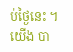ប់ថ្ងៃនេះ ។ យើង បា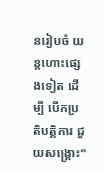នរៀបចំ យន្តហោះផ្សេងទៀត ដើម្បី បើកប្រតិបត្តិការ ជួយសង្គ្រោះ”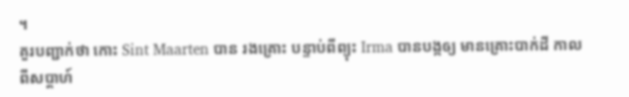។
គួរបញ្ជាក់ថា កោះ Sint Maarten បាន រងគ្រោះ បន្ទាប់ពីព្យុះ Irma បានបង្កឲ្យ មានគ្រោះបាក់ដី កាលពីសប្តាហ៍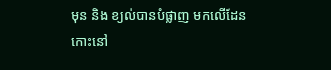មុន និង ខ្យល់បានបំផ្លាញ មកលើដែនកោះនៅ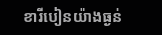ខារីបៀនយ៉ាងធ្ងន់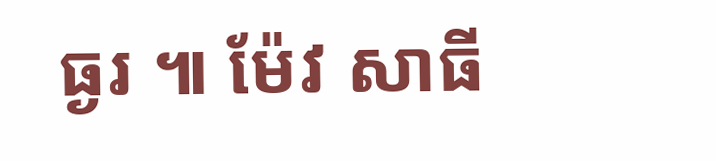ធ្ងរ ៕ ម៉ែវ សាធី